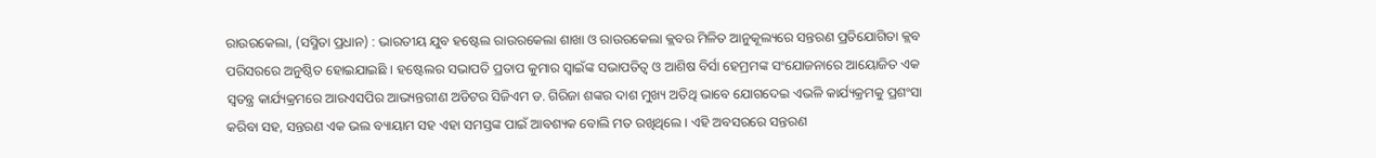ରାଉରକେଲା, (ସସ୍ମିତା ପ୍ରଧାନ) : ଭାରତୀୟ ଯୁବ ହଷ୍ଟେଲ ରାଉରକେଲା ଶାଖା ଓ ରାଉରକେଲା କ୍ଲବର ମିଳିତ ଆନୁକୂଲ୍ୟରେ ସନ୍ତରଣ ପ୍ରତିଯୋଗିତା କ୍ଲବ ପରିସରରେ ଅନୁଷ୍ଠିତ ହୋଇଯାଇଛି । ହଷ୍ଟେଲର ସଭାପତି ପ୍ରତାପ କୁମାର ସ୍ୱାଇଁଙ୍କ ସଭାପତିତ୍ୱ ଓ ଆଶିଷ ବିର୍ସା ହେମ୍ରମଙ୍କ ସଂଯୋଜନାରେ ଆୟୋଜିତ ଏକ ସ୍ୱତନ୍ତ୍ର କାର୍ଯ୍ୟକ୍ରମରେ ଆରଏସପିର ଆଭ୍ୟନ୍ତରୀଣ ଅଡିଟର ସିଜିଏମ ଡ. ଗିରିଜା ଶଙ୍କର ଦାଶ ମୁଖ୍ୟ ଅତିଥି ଭାବେ ଯୋଗଦେଇ ଏଭଳି କାର୍ଯ୍ୟକ୍ରମକୁ ପ୍ରଶଂସା କରିବା ସହ, ସନ୍ତରଣ ଏକ ଭଲ ବ୍ୟାୟାମ ସହ ଏହା ସମସ୍ତଙ୍କ ପାଇଁ ଆବଶ୍ୟକ ବୋଲି ମତ ରଖିଥିଲେ । ଏହି ଅବସରରେ ସନ୍ତରଣ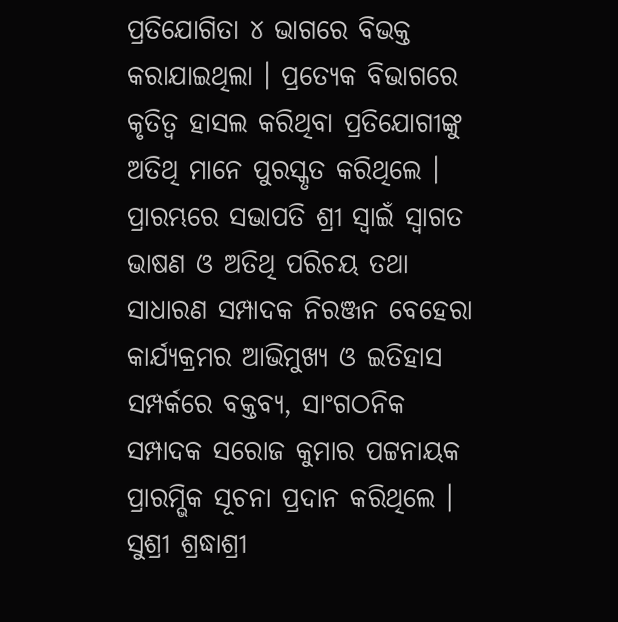ପ୍ରତିଯୋଗିତା ୪ ଭାଗରେ ବିଭକ୍ତ କରାଯାଇଥିଲା । ପ୍ରତ୍ୟେକ ବିଭାଗରେ କୃତିତ୍ୱ ହାସଲ କରିଥିବା ପ୍ରତିଯୋଗୀଙ୍କୁ ଅତିଥି ମାନେ ପୁରସ୍କୃତ କରିଥିଲେ । ପ୍ରାରମ୍ଭରେ ସଭାପତି ଶ୍ରୀ ସ୍ୱାଇଁ ସ୍ୱାଗତ ଭାଷଣ ଓ ଅତିଥି ପରିଚୟ ତଥା ସାଧାରଣ ସମ୍ପାଦକ ନିରଞ୍ଜନ ବେହେରା କାର୍ଯ୍ୟକ୍ରମର ଆଭିମୁଖ୍ୟ ଓ ଇତିହାସ ସମ୍ପର୍କରେ ବକ୍ତବ୍ୟ, ସାଂଗଠନିକ ସମ୍ପାଦକ ସରୋଜ କୁମାର ପଟ୍ଟନାୟକ ପ୍ରାରମ୍ଭିକ ସୂଚନା ପ୍ରଦାନ କରିଥିଲେ । ସୁଶ୍ରୀ ଶ୍ରଦ୍ଧାଶ୍ରୀ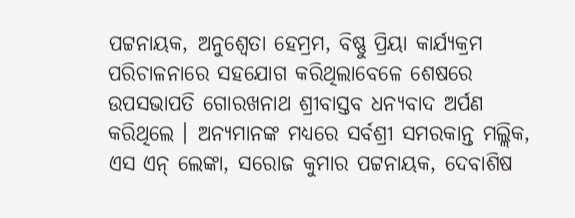ପଟ୍ଟନାୟକ, ଅନୁଶ୍ୱେତା ହେମ୍ରମ, ବିଷ୍ଣୁ ପ୍ରିୟା କାର୍ଯ୍ୟକ୍ରମ ପରିଚାଳନାରେ ସହଯୋଗ କରିଥିଲାବେଳେ ଶେଷରେ ଉପସଭାପତି ଗୋରଖନାଥ ଶ୍ରୀବାସ୍ତବ ଧନ୍ୟବାଦ ଅର୍ପଣ କରିଥିଲେ । ଅନ୍ୟମାନଙ୍କ ମଧ୍ୟରେ ସର୍ବଶ୍ରୀ ସମରକାନ୍ତ ମଲ୍ଲିକ, ଏସ ଏନ୍ ଲେଙ୍କା, ସରୋଜ କୁମାର ପଟ୍ଟନାୟକ, ଦେବାଶିଷ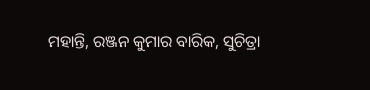ମହାନ୍ତି, ରଞ୍ଜନ କୁମାର ବାରିକ, ସୁଚିତ୍ରା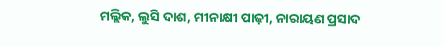ମଲ୍ଲିକ, ଲୁସି ଦାଶ, ମୀନାକ୍ଷୀ ପାଢ଼ୀ, ନାରାୟଣ ପ୍ରସାଦ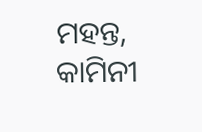ମହନ୍ତ, କାମିନୀ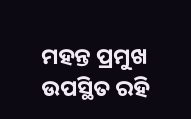ମହନ୍ତ ପ୍ରମୁଖ ଉପସ୍ଥିତ ରହି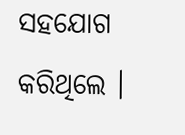ସହଯୋଗ କରିଥିଲେ ।